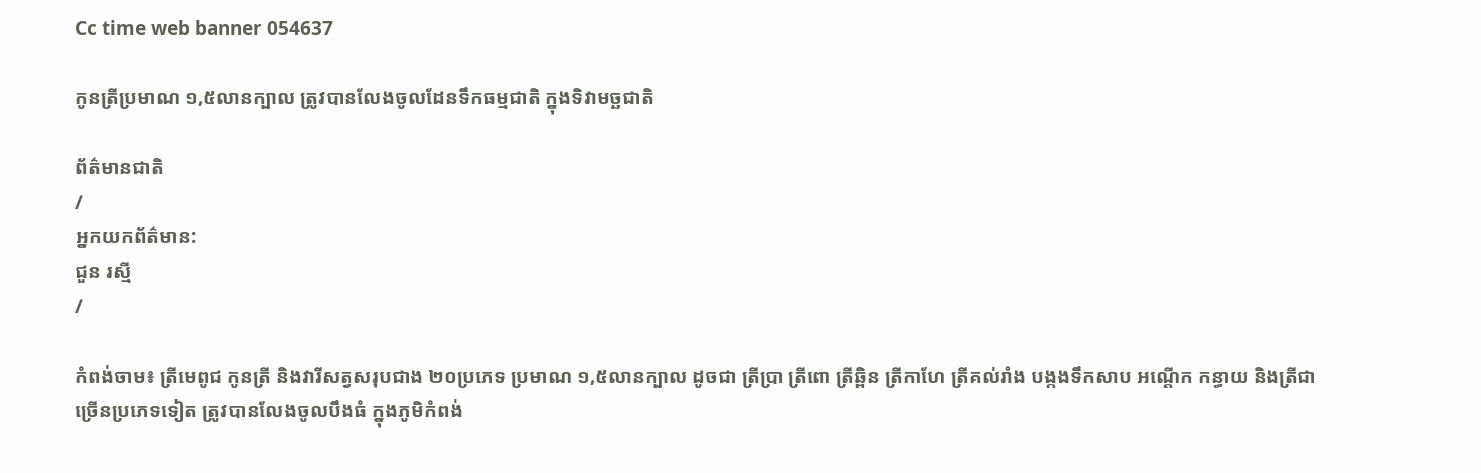Cc time web banner 054637

កូនត្រីប្រមាណ ១,៥លានក្បាល ត្រូវបានលែងចូលដែនទឹកធម្មជាតិ ក្នុងទិវាមច្ឆជាតិ

ព័ត៌មានជាតិ
/
អ្នកយកព័ត៌មាន:
ជួន រស្មី
/

កំពង់ចាម៖ ត្រីមេពូជ កូនត្រី និងវារីសត្វសរុបជាង ២០ប្រភេទ ប្រមាណ ១,៥លានក្បាល ដូចជា ត្រីប្រា ត្រីពោ ត្រីឆ្ពិន ត្រីកាហែ ត្រីគល់រាំង បង្កងទឹកសាប អណ្តើក កន្ធាយ និងត្រីជាច្រើនប្រភេទទៀត ត្រូវបានលែងចូលបឹងធំ ក្នុងភូមិកំពង់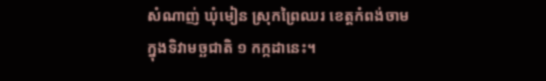សំណាញ់ ឃុំមៀន ស្រុកព្រៃឈរ ខេត្តកំពង់ចាម ក្នុងទិវាមច្ឆជាតិ ១ កក្កដានេះ។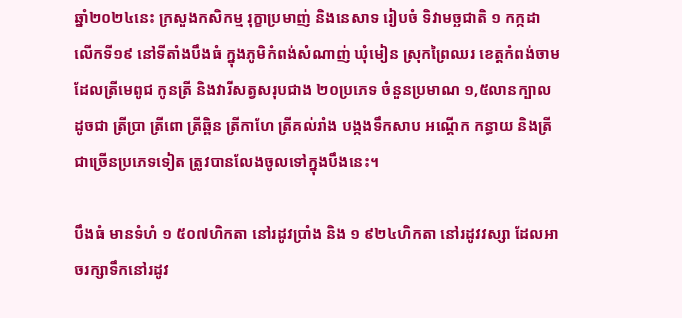ឆ្នាំ២០២៤នេះ ក្រសួងកសិកម្ម រុក្ខាប្រមាញ់ និងនេសាទ រៀបចំ ទិវាមច្ឆជាតិ ១ កក្កដា លើកទី១៩ នៅទីតាំងបឹងធំ ក្នុងភូមិកំពង់សំណាញ់ ឃុំមៀន ស្រុកព្រៃឈរ ខេត្តកំពង់ចាម ដែលត្រីមេពូជ កូនត្រី និងវារីសត្វសរុបជាង ២០ប្រភេទ ចំនួនប្រមាណ ១,៥លានក្បាល ដូចជា ត្រីប្រា ត្រីពោ ត្រីឆ្ពិន ត្រីកាហែ ត្រីគល់រាំង បង្កងទឹកសាប អណ្តើក កន្ធាយ និងត្រីជាច្រើនប្រភេទទៀត ត្រូវបានលែងចូលទៅក្នុងបឹងនេះ។

បឹងធំ មានទំហំ ១ ៥០៧ហិកតា នៅរដូវប្រាំង និង ១ ៩២៤ហិកតា នៅរដូវវស្សា ដែលអាចរក្សាទឹកនៅរដូវ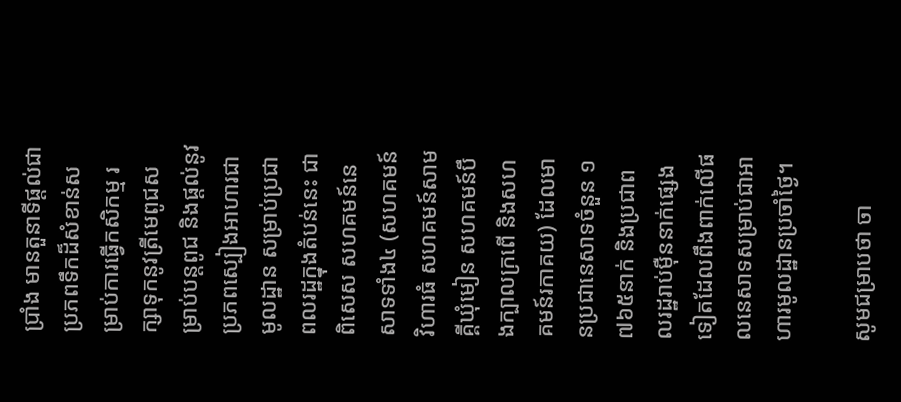ប្រាំង មានតួនាទីផ្តល់ជាប្រភពទឹកដ៏សំខាន់សម្រាប់ការធ្វើកសិកម្ម រក្សាទុកនូវត្រីមេពូជសម្រាប់បន្តពូជ និងផ្តល់នូវប្រភពស្បៀងអាហារជាមូលដ្ឋាន សម្រាប់ប្រជាពលរដ្ឋក្នុងតំបន់នេះ ជាពិសេស សហគមន៍នេសាទទាំង៤ (សហគមន៍វិហារធំ សហគមន៍សាមគ្គីឃុំមៀន សហគមន៍បឹងក្បាលក្រពើ និងសហគមន៍រកាគយ) ដែលមានប្រជានេសាទចំនួន ១ ៧៦៥នាក់ និងប្រជាពលរដ្ឋរាប់ម៉ឺននាក់ផ្សេងទៀតដែលពឹងពាក់លើផលនេសាទសម្រាប់ជាអាហារមូលដ្ឋានប្រចាំថ្ងៃ។

សូមជម្រាបថា ចា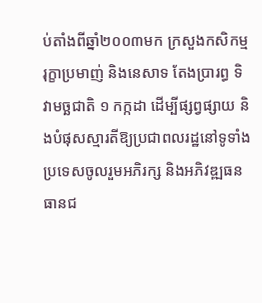ប់តាំងពីឆ្នាំ២០០៣មក ក្រសួងកសិកម្ម រុក្ខាប្រមាញ់ និងនេសាទ តែងប្រារព្ធ ទិវាមច្ឆជាតិ ១ កក្កដា ដើម្បីផ្សព្វផ្សាយ និងបំផុសស្មារតីឱ្យប្រជាពលរដ្ឋនៅទូទាំងប្រទេសចូលរួមអភិរក្ស និងអភិវឌ្ឍធនធានជ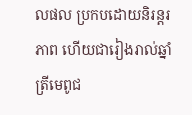លផល ប្រកបដោយនិរន្តរភាព ហើយជារៀងរាល់ឆ្នាំ ត្រីមេពូជ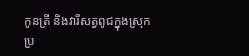កូនត្រី និងវារីសត្វពូជក្នុងស្រុកប្រ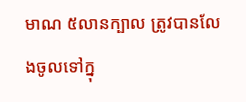មាណ ៥លានក្បាល ត្រូវបានលែងចូលទៅក្នុ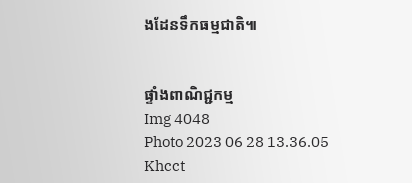ងដែនទឹកធម្មជាតិ៕


ផ្ទាំងពាណិជ្ជកម្ម
Img 4048
Photo 2023 06 28 13.36.05
Khcct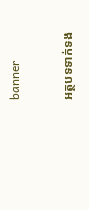banner

អត្ថបទទាក់ទង